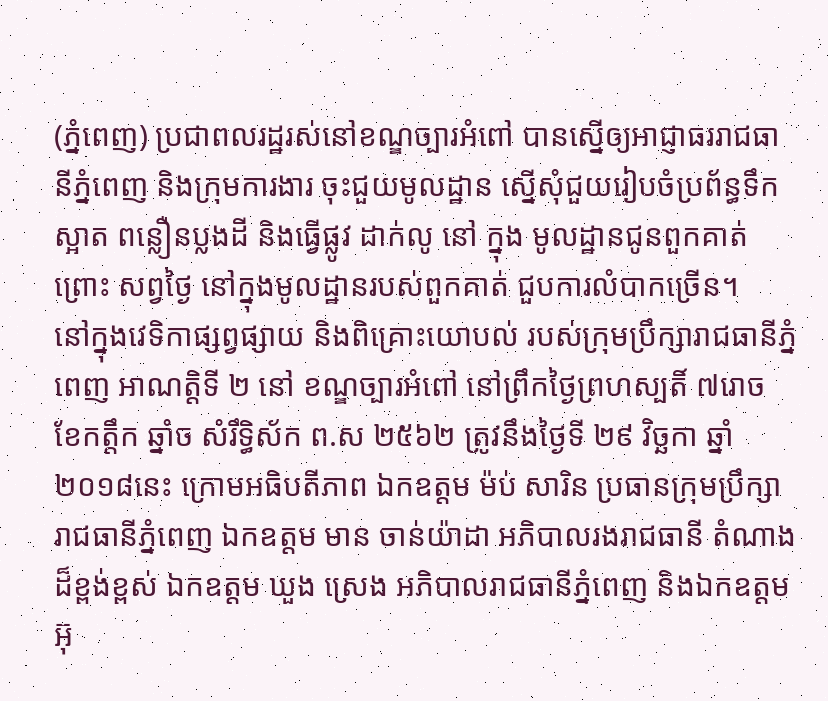(ភ្នំពេញ) ប្រជាពលរដ្ឋរស់នៅខណ្ឌច្បារអំពៅ បានស្នើឲ្យអាជ្ញាធររាជធានីភ្នំពេញ និងក្រុមការងារ ចុះជួយមូលដ្ឋាន ស្នើសុំជួយរៀបចំប្រព័ន្ធទឹកស្អាត ពន្លឿនប្លងដី និងធ្វើផ្លូវ ដាក់លូ នៅ ក្នុង មូលដ្ឋានជូនពួកគាត់ ព្រោះ សព្វថ្ងៃ នៅក្នុងមូលដ្ឋានរបស់ពួកគាត់ ជួបការលំបាកច្រើន។
នៅក្នុងវេទិកាផ្សព្វផ្សាយ និងពិគ្រោះយោបល់ របស់ក្រុមប្រឹក្សារាជធានីភ្នំពេញ អាណត្តិទី ២ នៅ ខណ្ឌច្បារអំពៅ នៅព្រឹកថ្ងៃព្រហស្បតិ៍ ៧រោច ខែកត្តឹក ឆ្នាំច សំរឹទ្ធិស័ក ព.ស ២៥៦២ ត្រូវនឹងថ្ងៃទី ២៩ វិច្ឆកា ឆ្នាំ២០១៨នេះ ក្រោមអធិបតីភាព ឯកឧត្តម ម៉ប់ សារិន ប្រធានក្រុមប្រឹក្សារាជធានីភ្នំពេញ ឯកឧត្តម មាន ចាន់យ៉ាដា អភិបាលរងរាជធានី តំណាងដ៏ខ្ពង់ខ្ពស់ ឯកឧត្តម ឃួង ស្រេង អភិបាលរាជធានីភ្នំពេញ និងឯកឧត្តម អ៊ុ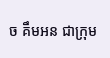ច គឹមអន ជាក្រុម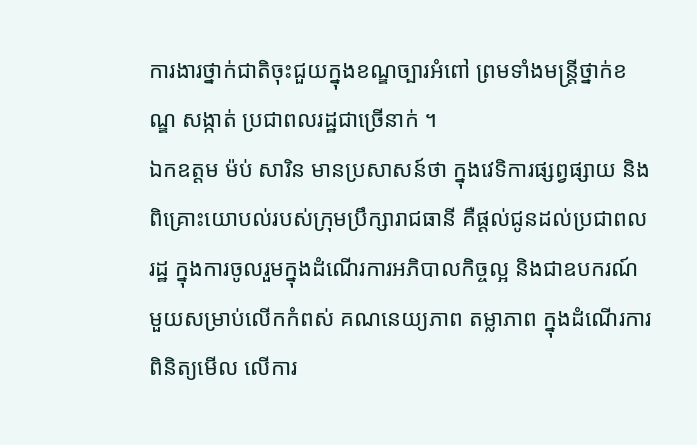ការងារថ្នាក់ជាតិចុះជួយក្នុងខណ្ឌច្បារអំពៅ ព្រមទាំងមន្ត្រីថ្នាក់ខណ្ឌ សង្កាត់ ប្រជាពលរដ្ឋជាច្រើនាក់ ។
ឯកឧត្តម ម៉ប់ សារិន មានប្រសាសន៍ថា ក្នុងវេទិការផ្សព្វផ្សាយ និងពិគ្រោះយោបល់របស់ក្រុមប្រឹក្សារាជធានី គឺផ្តល់ជូនដល់ប្រជាពលរដ្ឋ ក្នុងការចូលរួមក្នុងដំណើរការអភិបាលកិច្ចល្អ និងជាឧបករណ៍មួយសម្រាប់លើកកំពស់ គណនេយ្យភាព តម្លាភាព ក្នុងដំណើរការពិនិត្យមើល លើការ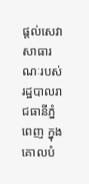ផ្តល់សេវាសាធារណៈរបស់រដ្ឋបាលរាជធានីភ្នំពេញ ក្នុងគោលបំ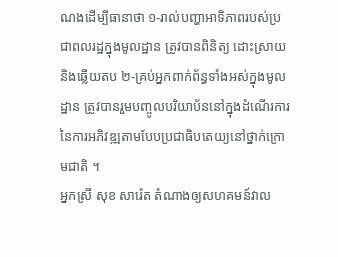ណងដើម្បីធានាថា ១-រាល់បញ្ហាអាទិភាពរបស់ប្រជាពលរដ្ឋក្នុងមូលដ្ឋាន ត្រូវបានពិនិត្យ ដោះស្រាយ និងឆ្លើយតប ២-គ្រប់អ្នកពាក់ព័ន្ធទាំងអស់ក្នុងមូលដ្ឋាន ត្រូវបានរួមបញ្ចូលបរិយាប័ននៅក្នុងដំណើរការនៃការអភិវឌ្ឍតាមបែបប្រជាធិបតេយ្យនៅថ្នាក់ក្រោមជាតិ ។
អ្នកស្រី សុខ សារ៉េត តំណាងឲ្យសហគមន៍វាល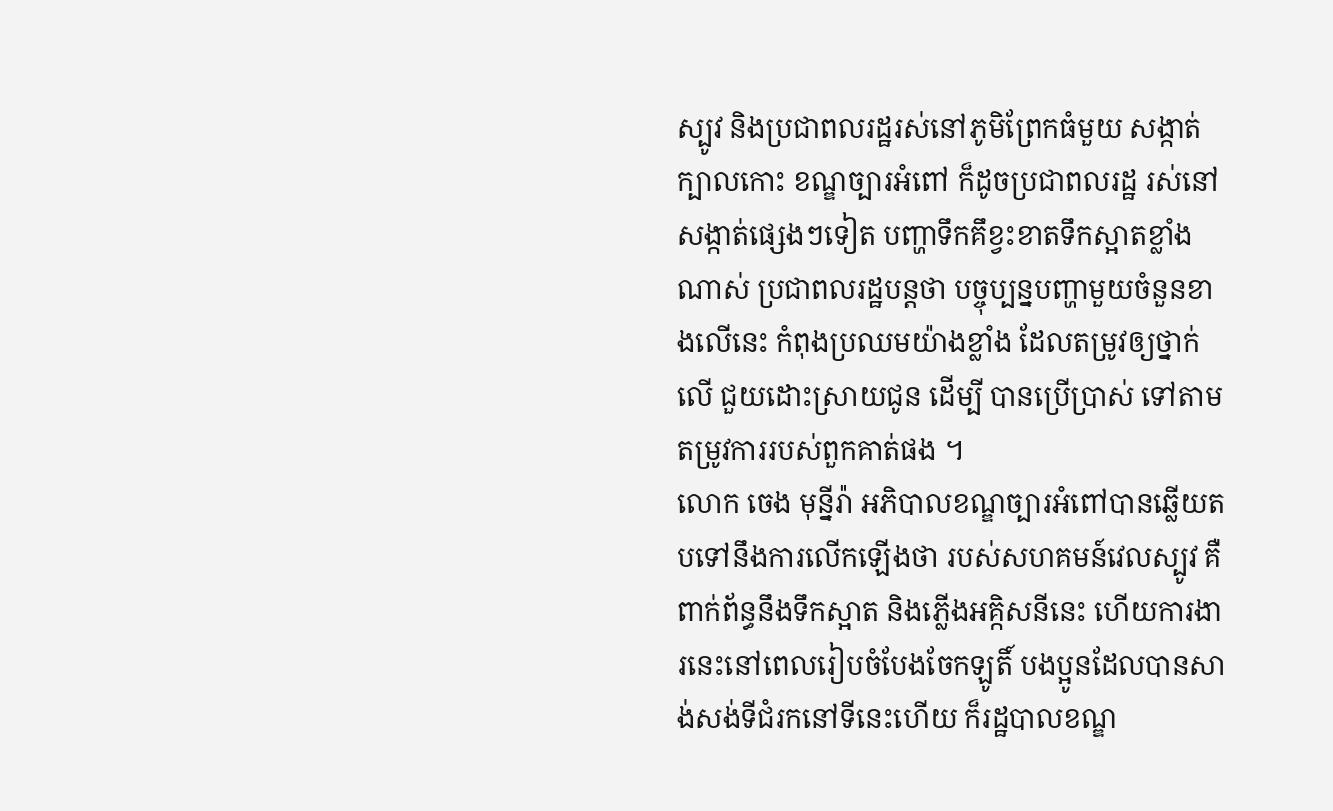ស្បូវ និងប្រជាពលរដ្ឋរស់នៅភូមិព្រែកធំមួយ សង្កាត់ ក្បាលកោះ ខណ្ឌច្បារអំពៅ ក៏ដូចប្រជាពលរដ្ឋ រស់នៅសង្កាត់ផ្សេងៗទៀត បញ្ហាទឹកគឹខ្វះខាតទឹកស្អាតខ្លាំងណាស់ ប្រជាពលរដ្ឋបន្តថា បច្ចុប្បន្នបញ្ហាមួយចំនួនខាងលើនេះ កំពុងប្រឈមយ៉ាងខ្លាំង ដែលតម្រូវឲ្យថ្នាក់លើ ជួយដោះស្រាយជូន ដើម្បី បានប្រើប្រាស់ ទៅតាមតម្រូវការរបស់ពួកគាត់ផង ។
លោក ចេង មុន្នីរ៉ា អភិបាលខណ្ឌច្បារអំពៅបានឆ្លើយតបទៅនឹងការលើកឡើងថា របស់សហគមន៍វេលស្បូវ គឺពាក់ព័ន្ធនឹងទឹកស្អាត និងភ្លើងអគ្កិសនីនេះ ហើយការងារនេះនៅពេលរៀបចំបែងចែកឡូតិ៍ បងប្អូនដែលបានសាង់សង់ទីជំរកនៅទីនេះហើយ ក៏រដ្ឋបាលខណ្ឌ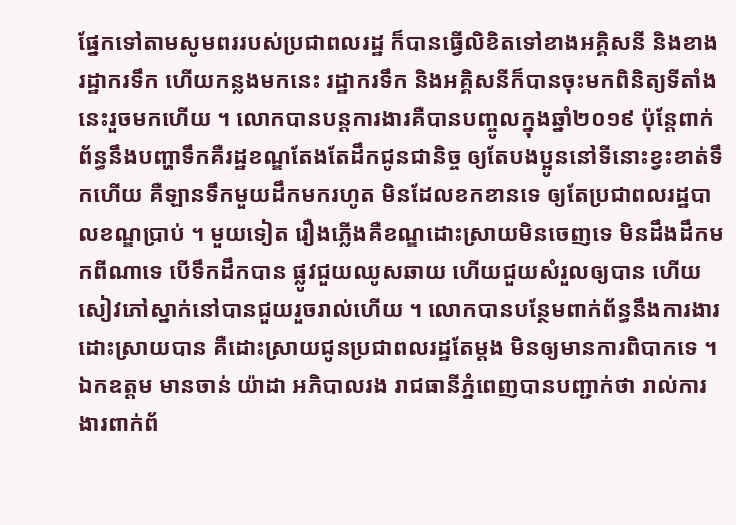ផ្នែកទៅតាមសូមពររបស់ប្រជាពលរដ្ឋ ក៏បានធ្វើលិខិតទៅខាងអគ្គិសនី និងខាងរដ្ឋាករទឹក ហើយកន្លងមកនេះ រដ្ឋាករទឹក និងអគ្គិសនីក៏បានចុះមកពិនិត្យទីតាំងនេះរួចមកហើយ ។ លោកបានបន្តការងារគឺបានបញ្ចូលក្នុងឆ្នាំ២០១៩ ប៉ុន្តែពាក់ព័ន្ធនឹងបញ្ហាទឹកគឺរដ្ឋខណ្ឌតែងតែដឹកជូនជានិច្ច ឲ្យតែបងប្អូននៅទីនោះខ្វះខាត់ទឹកហើយ គឺឡានទឹកមួយដឹកមករហូត មិនដែលខកខានទេ ឲ្យតែប្រជាពលរដ្ឋបាលខណ្ឌប្រាប់ ។ មួយទៀត រឿងភ្លើងគឺខណ្ឌដោះស្រាយមិនចេញទេ មិនដឹងដឹកមកពីណាទេ បើទឹកដឹកបាន ផ្លូវជួយឈូសឆាយ ហើយជួយសំរួលឲ្យបាន ហើយសៀវភៅស្នាក់នៅបានជួយរួចរាល់ហើយ ។ លោកបានបន្ថែមពាក់ព័ន្ធនឹងការងារដោះស្រាយបាន គឺដោះស្រាយជូនប្រជាពលរដ្ឋតែម្តង មិនឲ្យមានការពិបាកទេ ។ ឯកឧត្តម មានចាន់ យ៉ាដា អភិបាលរង រាជធានីភ្នំពេញបានបញ្ជាក់ថា រាល់ការងារពាក់ព័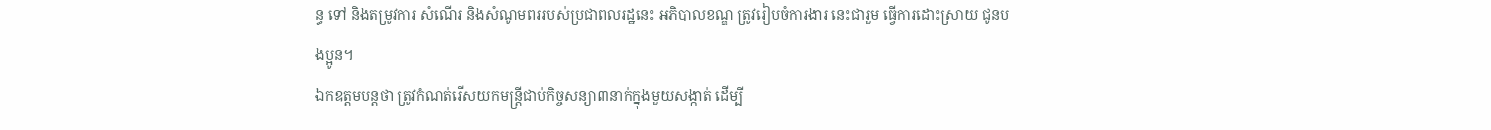ន្ធ ទៅ និងតម្រូវការ សំណើរ និងសំណូមពររបស់ប្រជាពលរដ្ឋនេះ អភិបាលខណ្ឌ ត្រូវរៀបចំការងារ នេះជារួម ធ្វើការដោះស្រាយ ជូនបងប្អូន។
ឯកឧត្តមបន្តថា ត្រូវកំណត់រើសយកមន្ត្រីជាប់កិច្ចសន្យា៣នាក់ក្នុងមួយសង្កាត់ ដើម្បី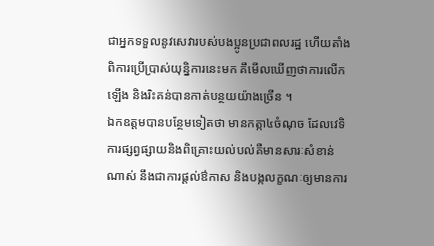ជាអ្នកទទួលនូវសេវារបស់បងប្អូនប្រជាពលរដ្ឋ ហើយតាំងពិការប្រើប្រាស់យុន្និការនេះមក គឹមើលឃើញថាការលើកឡើង និងរិះគន់បានកាត់បន្ថយយ៉ាងច្រើន ។
ឯកឧត្តមបានបន្ថែមទៀតថា មានកត្កា៤ចំណុច ដែលវេទិការផ្សព្វផ្សាយនិងពិគ្រោះយល់បល់គឺមានសារៈសំខាន់ណាស់ នឹងជាការផ្តល់ឳកាស និងបង្កលក្ខណៈឲ្យមានការ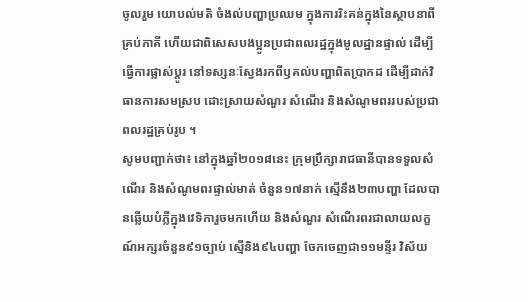ចូលរួម យោបល់មតិ ចំងល់បញ្ហាប្រឈម ក្នុងការរិះគន់ក្នុងនៃស្ថាបនាពីគ្រប់ភាគី ហើយជាពិសេសបងប្អូនប្រជាពលរដ្ឋក្នុងមូលដ្ឋានផ្ទាល់ ដើម្បីធ្វើការផ្លាស់ប្តូរ នៅទស្សនៈស្វែងរកពីឫគល់បញ្ហាពិតប្រាកដ ដើម្បីដាក់វិធានការសមស្រប ដោះស្រាយសំណួរ សំណើរ និងសំណូមពររបស់ប្រជាពលរដ្ឋគ្រប់រូប ។
សូមបញ្ជាក់ថា៖ នៅក្នុងឆ្នាំ២០១៨នេះ ក្រុមប្រឹក្សារាជធានីបានទទួលសំណើរ និងសំណូមពរផ្ទាល់មាត់ ចំនួន១៧នាក់ ស្មើនឹង២៣បញ្ហា ដែលបានឆ្លើយបំភ្លឺក្នុងវេទិការួចមកហើយ និងសំណួរ សំណើរពរជាលាយលក្ខណ៍អក្សរចំនួន៩១ច្បាប់ ស្មើនិង៩៤បញ្ហា ចែកចេញជា១១មន្ទីរ វិស័យ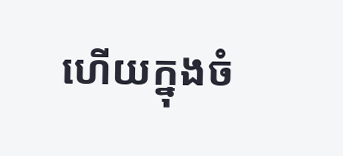ហើយក្នុងចំ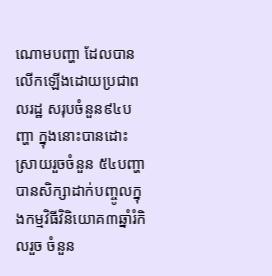ណោមបញ្ហា ដែលបានលើកឡើងដោយប្រជាពលរដ្ឋ សរុបចំនួន៩៤បញ្ហា ក្នុងនោះបានដោះស្រាយរួចចំនួន ៥៤បញ្ហា បានសិក្សាដាក់បញ្ចូលក្នុងកម្មវិធីវិនិយោគ៣ឆ្នាំរំកិលរួច ចំនួន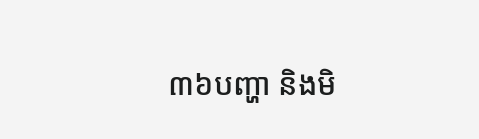៣៦បញ្ហា និងមិ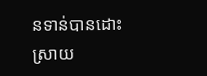នទាន់បានដោះស្រាយ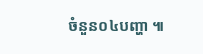ចំនួន០៤បញ្ហា ៕